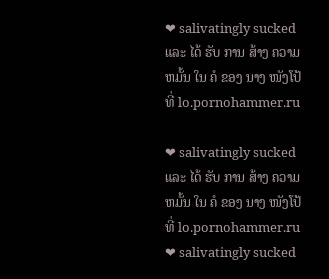❤ salivatingly sucked ແລະ ໄດ້ ຮັບ ການ ສ້າງ ຄວາມ ຫມັ້ນ ໃນ ຄໍ ຂອງ ນາງ ໜັງໂປ້ ທີ່ lo.pornohammer.ru

❤ salivatingly sucked ແລະ ໄດ້ ຮັບ ການ ສ້າງ ຄວາມ ຫມັ້ນ ໃນ ຄໍ ຂອງ ນາງ ໜັງໂປ້ ທີ່ lo.pornohammer.ru ❤ salivatingly sucked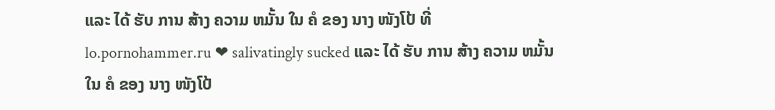ແລະ ໄດ້ ຮັບ ການ ສ້າງ ຄວາມ ຫມັ້ນ ໃນ ຄໍ ຂອງ ນາງ ໜັງໂປ້ ທີ່ lo.pornohammer.ru ❤ salivatingly sucked ແລະ ໄດ້ ຮັບ ການ ສ້າງ ຄວາມ ຫມັ້ນ ໃນ ຄໍ ຂອງ ນາງ ໜັງໂປ້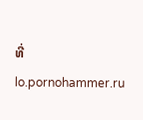ທີ່ lo.pornohammer.ru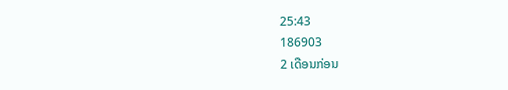25:43
186903
2 ເດືອນກ່ອນ